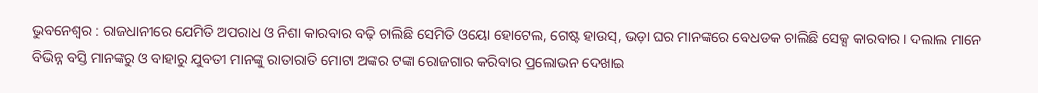ଭୁବନେଶ୍ୱର : ରାଜଧାନୀରେ ଯେମିତି ଅପରାଧ ଓ ନିଶା କାରବାର ବଢ଼ି ଚାଲିଛି ସେମିତି ଓୟୋ ହୋଟେଲ, ଗେଷ୍ଟ ହାଉସ୍, ଭଡ଼ା ଘର ମାନଙ୍କରେ ବେଧଡକ ଚାଲିଛି ସେକ୍ସ କାରବାର । ଦଲାଲ ମାନେ ବିଭିନ୍ନ ବସ୍ତି ମାନଙ୍କରୁ ଓ ବାହାରୁ ଯୁବତୀ ମାନଙ୍କୁ ରାତାରାତି ମୋଟା ଅଙ୍କର ଟଙ୍କା ରୋଜଗାର କରିବାର ପ୍ରଲୋଭନ ଦେଖାଇ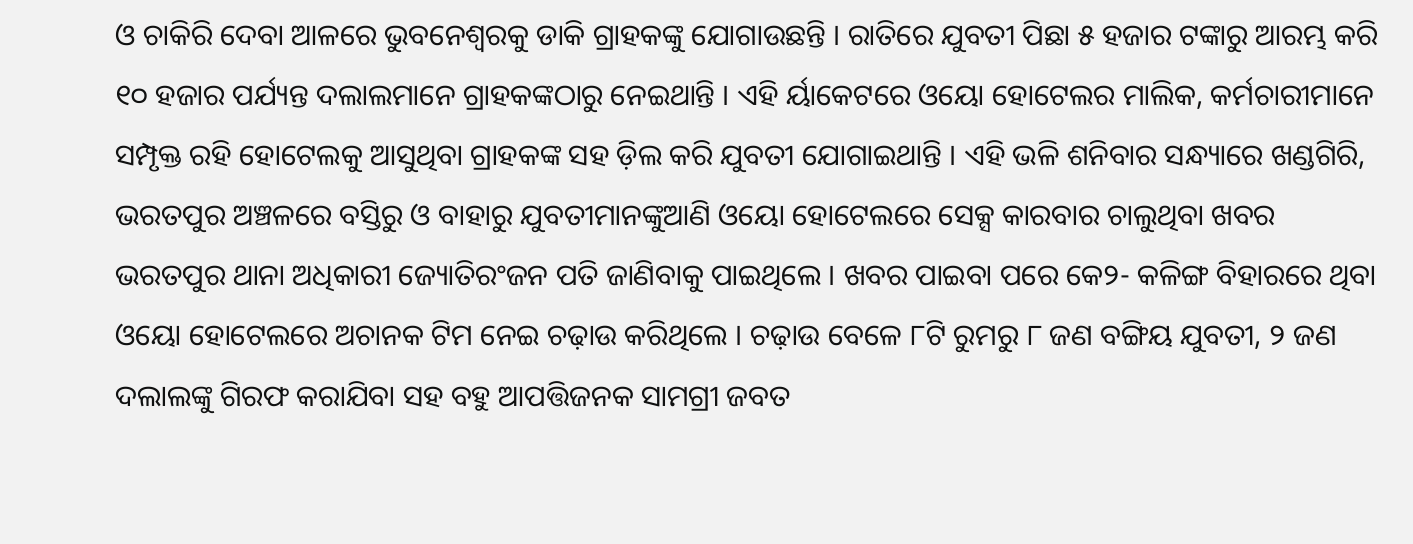ଓ ଚାକିରି ଦେବା ଆଳରେ ଭୁବନେଶ୍ୱରକୁ ଡାକି ଗ୍ରାହକଙ୍କୁ ଯୋଗାଉଛନ୍ତି । ରାତିରେ ଯୁବତୀ ପିଛା ୫ ହଜାର ଟଙ୍କାରୁ ଆରମ୍ଭ କରି ୧୦ ହଜାର ପର୍ଯ୍ୟନ୍ତ ଦଲାଲମାନେ ଗ୍ରାହକଙ୍କଠାରୁ ନେଇଥାନ୍ତି । ଏହି ର୍ୟାକେଟରେ ଓୟୋ ହୋଟେଲର ମାଲିକ, କର୍ମଚାରୀମାନେ ସମ୍ପୃକ୍ତ ରହି ହୋଟେଲକୁ ଆସୁଥିବା ଗ୍ରାହକଙ୍କ ସହ ଡ଼ିଲ କରି ଯୁବତୀ ଯୋଗାଇଥାନ୍ତି । ଏହି ଭଳି ଶନିବାର ସନ୍ଧ୍ୟାରେ ଖଣ୍ଡଗିରି, ଭରତପୁର ଅଞ୍ଚଳରେ ବସ୍ତିରୁ ଓ ବାହାରୁ ଯୁବତୀମାନଙ୍କୁଆଣି ଓୟୋ ହୋଟେଲରେ ସେକ୍ସ କାରବାର ଚାଲୁଥିବା ଖବର ଭରତପୁର ଥାନା ଅଧିକାରୀ ଜ୍ୟୋତିରଂଜନ ପତି ଜାଣିବାକୁ ପାଇଥିଲେ । ଖବର ପାଇବା ପରେ କେ୨- କଳିଙ୍ଗ ବିହାରରେ ଥିବା ଓୟୋ ହୋଟେଲରେ ଅଚାନକ ଟିମ ନେଇ ଚଢ଼ାଉ କରିଥିଲେ । ଚଢ଼ାଉ ବେଳେ ୮ଟି ରୁମରୁ ୮ ଜଣ ବଙ୍ଗିୟ ଯୁବତୀ, ୨ ଜଣ ଦଲାଲଙ୍କୁ ଗିରଫ କରାଯିବା ସହ ବହୁ ଆପତ୍ତିଜନକ ସାମଗ୍ରୀ ଜବତ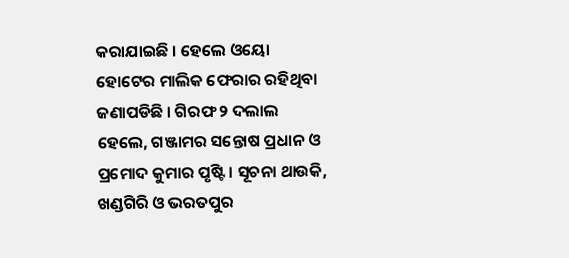କରାଯାଇଛି । ହେଲେ ଓୟୋ ହୋଟେର ମାଲିକ ଫେରାର ରହିଥିବା ଜଣାପଡିଛି । ଗିରଫ ୨ ଦଲାଲ ହେଲେ, ଗଞ୍ଜାମର ସନ୍ତୋଷ ପ୍ରଧାନ ଓ ପ୍ରମୋଦ କୁମାର ପୃଷ୍ଟି । ସୂଚନା ଥାଉକି, ଖଣ୍ଡଗିରି ଓ ଭରତପୁର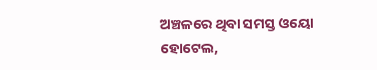ଅଞ୍ଚଳରେ ଥିବା ସମସ୍ତ ଓୟୋ ହୋଟେଲ,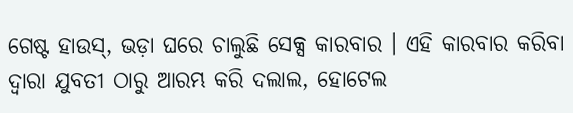ଗେଷ୍ଟ ହାଉସ୍, ଭଡ଼ା ଘରେ ଚାଲୁଛି ସେକ୍ସ କାରବାର । ଏହି କାରବାର କରିବା ଦ୍ୱାରା ଯୁବତୀ ଠାରୁ ଆରମ୍ଭ କରି ଦଲାଲ, ହୋଟେଲ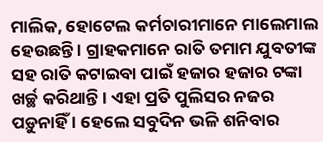ମାଲିକ, ହୋଟେଲ କର୍ମଚାରୀମାନେ ମାଲେମାଲ ହେଉଛନ୍ତି । ଗ୍ରାହକମାନେ ରାତି ତମାମ ଯୁବତୀଙ୍କ ସହ ରାତି କଟାଇବା ପାଇଁ ହଜାର ହଜାର ଟଙ୍କା ଖର୍ଚ୍ଛ କରିଥାନ୍ତି । ଏହା ପ୍ରତି ପୁଲିସର ନଜର ପଡ଼ୁନାହିଁ । ହେଲେ ସବୁଦିନ ଭଳି ଶନିବାର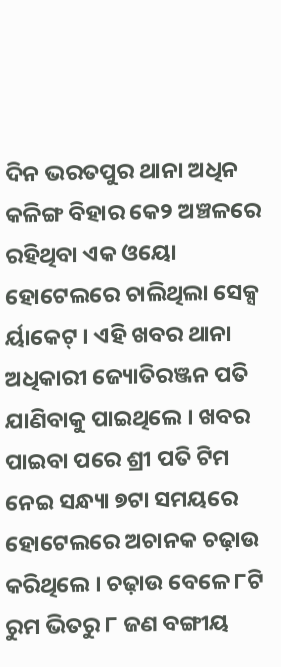ଦିନ ଭରତପୁର ଥାନା ଅଧିନ କଳିଙ୍ଗ ବିହାର କେ୨ ଅଞ୍ଚଳରେ ରହିଥିବା ଏକ ଓୟୋ ହୋଟେଲରେ ଚାଲିଥିଲା ସେକ୍ସ ର୍ୟାକେଟ୍ । ଏହି ଖବର ଥାନା ଅଧିକାରୀ ଜ୍ୟୋତିରଞ୍ଜନ ପତି ଯାଣିବାକୁ ପାଇଥିଲେ । ଖବର ପାଇବା ପରେ ଶ୍ରୀ ପତି ଟିମ ନେଇ ସନ୍ଧ୍ୟା ୭ଟା ସମୟରେ ହୋଟେଲରେ ଅଚାନକ ଚଢ଼ାଉ କରିଥିଲେ । ଚଢ଼ାଉ ବେଳେ ୮ଟି ରୁମ ଭିତରୁ ୮ ଜଣ ବଙ୍ଗୀୟ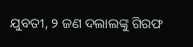ଯୁବତୀ, ୨ ଜଣ ଦଲାଲଙ୍କୁ ଗିରଫ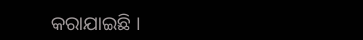କରାଯାଇଛି ।